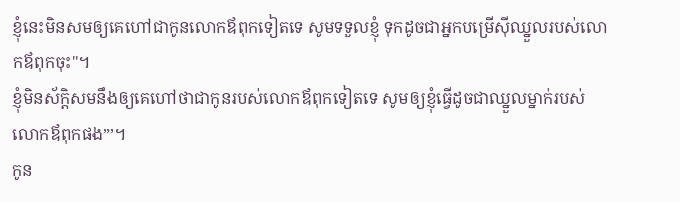ខ្ញុំនេះមិនសមឲ្យគេហៅជាកូនលោកឪពុកទៀតទេ សូមទទួលខ្ញុំ ទុកដូចជាអ្នកបម្រើស៊ីឈ្នួលរបស់លោកឪពុកចុះ"។
ខ្ញុំមិនស័ក្ដិសមនឹងឲ្យគេហៅថាជាកូនរបស់លោកឪពុកទៀតទេ សូមឲ្យខ្ញុំធ្វើដូចជាឈ្នួលម្នាក់របស់លោកឪពុកផង”’។
កូន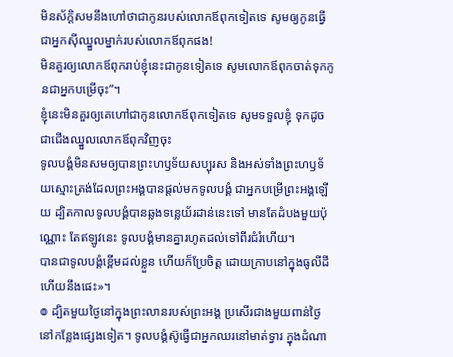មិនស័ក្តិសមនឹងហៅថាជាកូនរបស់លោកឪពុកទៀតទេ សូមឲ្យកូនធ្វើជាអ្នកស៊ីឈ្នួលម្នាក់របស់លោកឪពុកផង!
មិនគួរឲ្យលោកឪពុករាប់ខ្ញុំនេះជាកូនទៀតទេ សូមលោកឪពុកចាត់ទុកកូនជាអ្នកបម្រើចុះ”។
ខ្ញុំនេះមិនគួរឲ្យគេហៅជាកូនលោកឪពុកទៀតទេ សូមទទួលខ្ញុំ ទុកដូចជាជើងឈ្នួលលោកឪពុកវិញចុះ
ទូលបង្គំមិនសមឲ្យបានព្រះហឫទ័យសប្បុរស និងអស់ទាំងព្រះហឫទ័យស្មោះត្រង់ដែលព្រះអង្គបានផ្តល់មកទូលបង្គំ ជាអ្នកបម្រើព្រះអង្គឡើយ ដ្បិតកាលទូលបង្គំបានឆ្លងទន្លេយ័រដាន់នេះទៅ មានតែដំបងមួយប៉ុណ្ណោះ តែឥឡូវនេះ ទូលបង្គំមានគ្នារហូតដល់ទៅពីរជំរំហើយ។
បានជាទូលបង្គំខ្ពើមដល់ខ្លួន ហើយក៏ប្រែចិត្ត ដោយក្រាបនៅក្នុងធូលីដី ហើយនឹងផេះ»។
៙ ដ្បិតមួយថ្ងៃនៅក្នុងព្រះលានរបស់ព្រះអង្គ ប្រសើរជាងមួយពាន់ថ្ងៃនៅកន្លែងផ្សេងទៀត។ ទូលបង្គំស៊ូធ្វើជាអ្នកឈរនៅមាត់ទ្វារ ក្នុងដំណា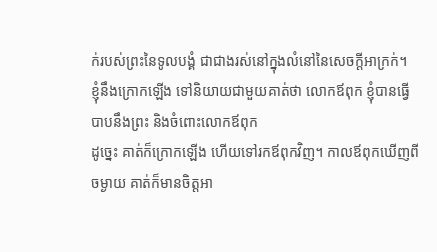ក់របស់ព្រះនៃទូលបង្គំ ជាជាងរស់នៅក្នុងលំនៅនៃសេចក្ដីអាក្រក់។
ខ្ញុំនឹងក្រោកឡើង ទៅនិយាយជាមួយគាត់ថា លោកឪពុក ខ្ញុំបានធ្វើបាបនឹងព្រះ និងចំពោះលោកឪពុក
ដូច្នេះ គាត់ក៏ក្រោកឡើង ហើយទៅរកឪពុកវិញ។ កាលឪពុកឃើញពីចម្ងាយ គាត់ក៏មានចិត្តអា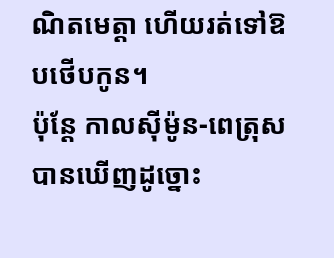ណិតមេត្តា ហើយរត់ទៅឱបថើបកូន។
ប៉ុន្ដែ កាលស៊ីម៉ូន-ពេត្រុសបានឃើញដូច្នោះ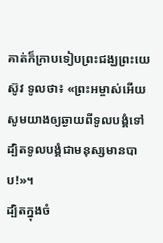គាត់ក៏ក្រាបទៀបព្រះជង្ឃព្រះយេស៊ូវ ទូលថា៖ «ព្រះអម្ចាស់អើយ សូមយាងឲ្យឆ្ងាយពីទូលបង្គំទៅ ដ្បិតទូលបង្គំជាមនុស្សមានបាប!»។
ដ្បិតក្នុងចំ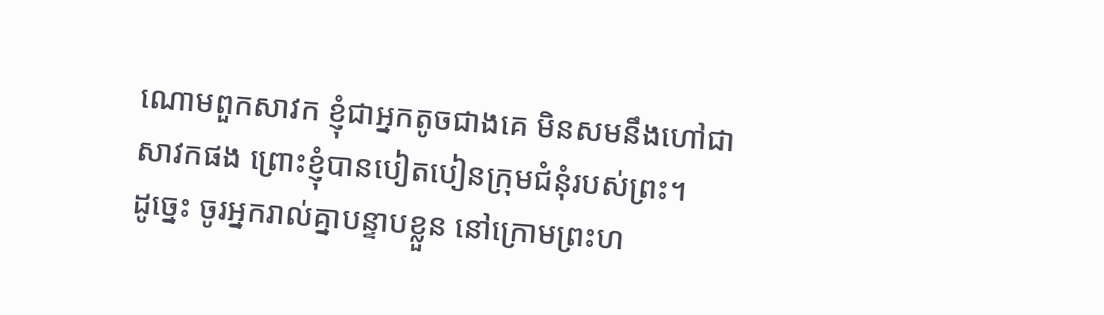ណោមពួកសាវក ខ្ញុំជាអ្នកតូចជាងគេ មិនសមនឹងហៅជាសាវកផង ព្រោះខ្ញុំបានបៀតបៀនក្រុមជំនុំរបស់ព្រះ។
ដូច្នេះ ចូរអ្នករាល់គ្នាបន្ទាបខ្លួន នៅក្រោមព្រះហ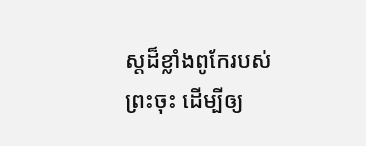ស្តដ៏ខ្លាំងពូកែរបស់ព្រះចុះ ដើម្បីឲ្យ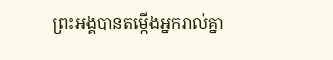ព្រះអង្គបានតម្កើងអ្នករាល់គ្នា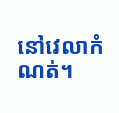នៅវេលាកំណត់។